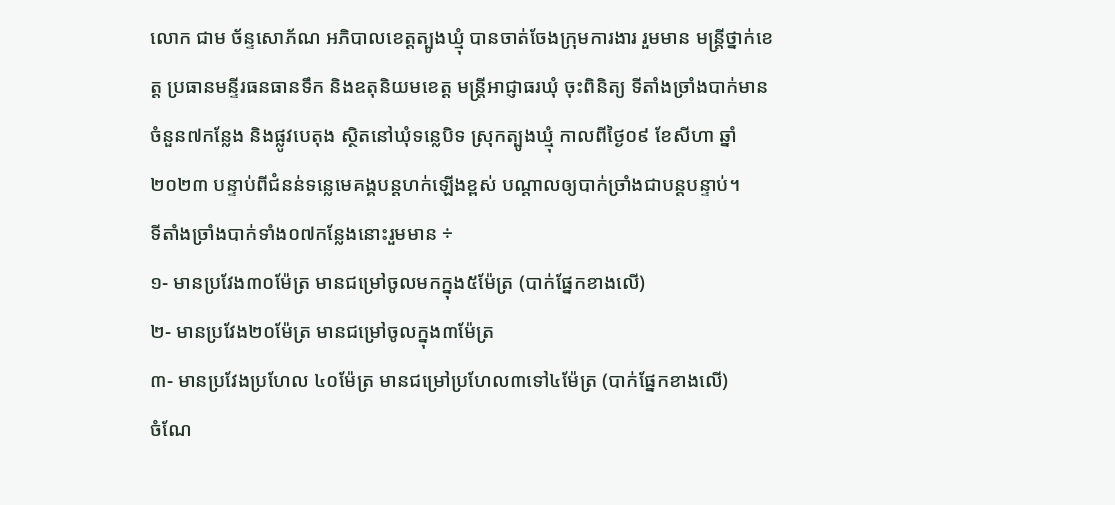លោក ជាម ច័ន្ទសោភ័ណ អភិបាលខេត្តត្បូងឃ្មុំ បានចាត់ចែងក្រុមការងារ រួមមាន មន្ត្រីថ្នាក់ខេត្ត ប្រធានមន្ទីរធនធានទឹក និងឧតុនិយមខេត្ត មន្ត្រីអាជ្ញាធរឃុំ ចុះពិនិត្យ ទីតាំងច្រាំងបាក់មានចំនួន៧កន្លែង និងផ្លូវបេតុង ស្ថិតនៅឃុំទន្លេបិទ ស្រុកត្បូងឃ្មុំ កាលពីថ្ងៃ០៩ ខែសីហា ឆ្នាំ២០២៣ បន្ទាប់ពីជំនន់ទន្លេមេគង្គបន្តហក់ឡើងខ្ពស់ បណ្តាលឲ្យបាក់ច្រាំងជាបន្តបន្ទាប់។
ទីតាំងច្រាំងបាក់ទាំង០៧កន្លែងនោះរួមមាន ÷
១- មានប្រវែង៣០ម៉ែត្រ មានជម្រៅចូលមកក្នុង៥ម៉ែត្រ (បាក់ផ្នែកខាងលើ)
២- មានប្រវែង២០ម៉ែត្រ មានជម្រៅចូលក្នុង៣ម៉ែត្រ
៣- មានប្រវែងប្រហែល ៤០ម៉ែត្រ មានជម្រៅប្រហែល៣ទៅ៤ម៉ែត្រ (បាក់ផ្នែកខាងលើ)
ចំណែ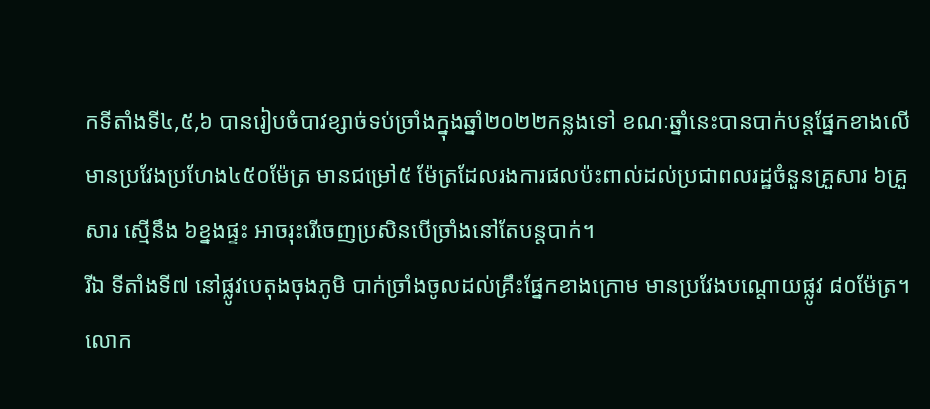កទីតាំងទី៤,៥,៦ បានរៀបចំបាវខ្សាច់ទប់ច្រាំងក្នុងឆ្នាំ២០២២កន្លងទៅ ខណៈឆ្នាំនេះបានបាក់បន្តផ្នែកខាងលើ មានប្រវែងប្រហែង៤៥០ម៉ែត្រ មានជម្រៅ៥ ម៉ែត្រដែលរងការផលប៉ះពាល់ដល់ប្រជាពលរដ្ឋចំនួនគ្រួសារ ៦គ្រួសារ ស្មើនឹង ៦ខ្នងផ្ទះ អាចរុះរើចេញប្រសិនបើច្រាំងនៅតែបន្តបាក់។
រីឯ ទីតាំងទី៧ នៅផ្លូវបេតុងចុងភូមិ បាក់ច្រាំងចូលដល់គ្រឹះផ្នែកខាងក្រោម មានប្រវែងបណ្តោយផ្លូវ ៨០ម៉ែត្រ។
លោក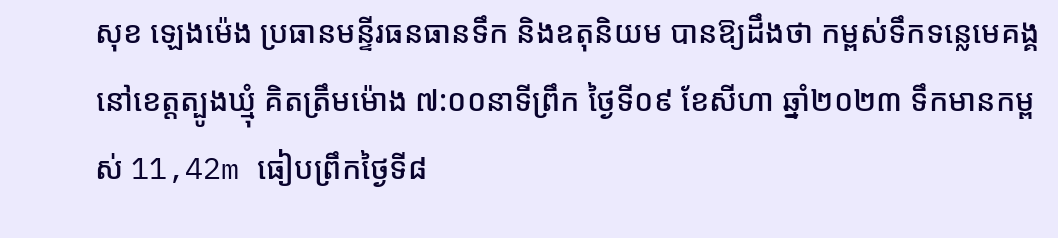សុខ ឡេងម៉េង ប្រធានមន្ទីរធនធានទឹក និងឧតុនិយម បានឱ្យដឹងថា កម្ពស់ទឹកទន្លេមេគង្គ នៅខេត្តត្បូងឃ្មុំ គិតត្រឹមម៉ោង ៧:០០នាទីព្រឹក ថ្ងៃទី០៩ ខែសីហា ឆ្នាំ២០២៣ ទឹកមានកម្ពស់ 11,42m ធៀបព្រឹកថ្ងៃទី៨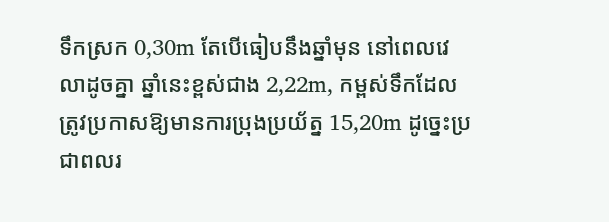ទឹកស្រក 0,30m តែបើធៀបនឹងឆ្នាំមុន នៅពេលវេលាដូចគ្នា ឆ្នាំនេះខ្ពស់ជាង 2,22m, កម្ពស់ទឹកដែលត្រូវប្រកាសឱ្យមានការប្រុងប្រយ័ត្ន 15,20m ដូច្នេះប្រជាពលរ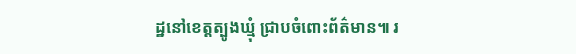ដ្ឋនៅខេត្តត្បូងឃ្មុំ ជ្រាបចំពោះព័ត៌មាន៕ រ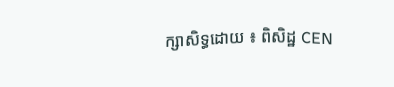ក្សាសិទ្ធដោយ ៖ ពិសិដ្ឋ CEN